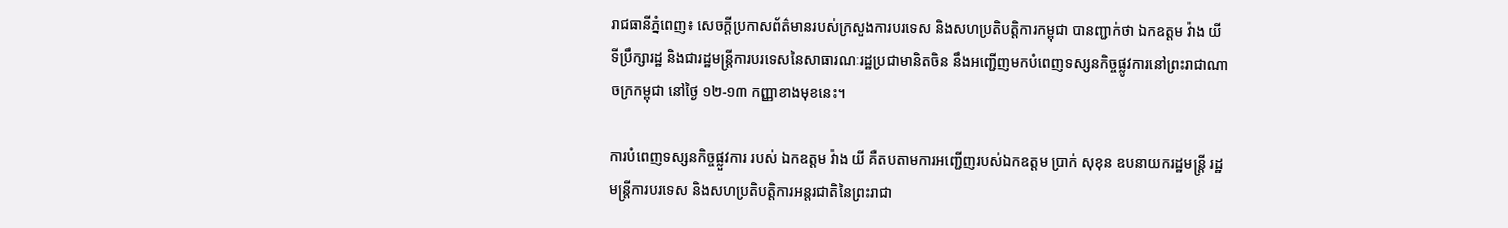រាជធានីភ្នំពេញ៖ សេចក្ដីប្រកាសព័ត៌មានរបស់ក្រសួងការបរទេស និងសហប្រតិបត្តិការកម្ពុជា បានញ្ជាក់ថា ឯកឧត្តម វ៉ាង យី ទីប្រឹក្សារដ្ឋ និងជារដ្ឋមន្រ្តីការបរទេសនៃសាធារណៈរដ្ឋប្រជាមានិតចិន នឹងអញ្ជើញមកបំពេញទស្សនកិច្ចផ្លូវការនៅព្រះរាជាណាចក្រកម្ពុជា នៅថ្ងៃ ១២-១៣ កញ្ញាខាងមុខនេះ។

ការបំពេញទស្សនកិច្ចផ្លួវការ របស់ ឯកឧត្តម វ៉ាង យី គឺតបតាមការអញ្ជើញរបស់ឯកឧត្តម ប្រាក់ សុខុន ឧបនាយករដ្ឋមន្រ្តី រដ្ឋមន្រ្តីការបរទេស និងសហប្រតិបត្តិការអន្តរជាតិនៃព្រះរាជា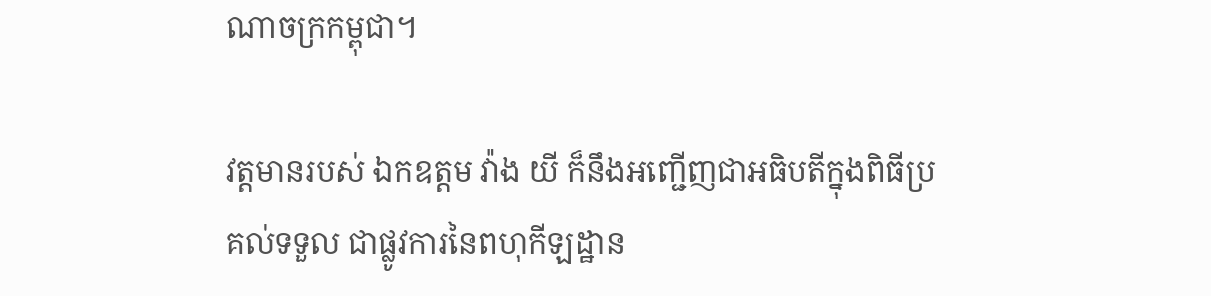ណាចក្រកម្ពុជា។

វត្តមានរបស់ ឯកឧត្តម វ៉ាង យី ក៏នឹងអញ្ជើញជាអធិបតីក្នុងពិធីប្រគល់ទទួល ជាផ្លូវការនៃពហុកីឡដ្ឋាន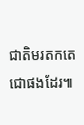ជាតិមរតកតេជោផងដែរ៕